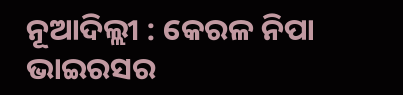ନୂଆଦିଲ୍ଲୀ : କେରଳ ନିପା ଭାଇରସର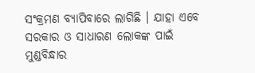ସଂକ୍ରମଣ ବ୍ୟାପିବାରେ ଲାଗିଛି । ଯାହା ଏବେ ସରକାର ଓ ସାଧାରଣ ଲୋକଙ୍କ ପାଇଁ ମୁଣ୍ଡବିନ୍ଧାର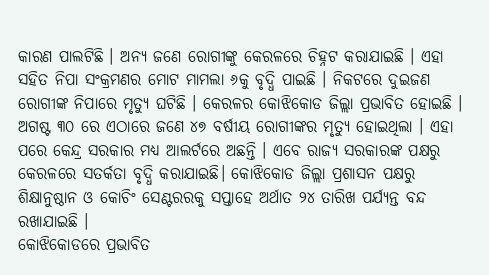କାରଣ ପାଲଟିଛି । ଅନ୍ୟ ଜଣେ ରୋଗୀଙ୍କୁ କେରଳରେ ଚିହ୍ନଟ କରାଯାଇଛି । ଏହା ସହିତ ନିପା ସଂକ୍ରମଣର ମୋଟ ମାମଲା ୬କୁ ବୃଦ୍ଧି ପାଇଛି । ନିକଟରେ ଦୁଇଜଣ ରୋଗୀଙ୍କ ନିପାରେ ମୃତ୍ୟୁ ଘଟିଛି । କେରଳର କୋଝିକୋଡ ଜିଲ୍ଲା ପ୍ରଭାବିତ ହୋଇଛି । ଅଗଷ୍ଟ ୩୦ ରେ ଏଠାରେ ଜଣେ ୪୭ ବର୍ଷୀୟ ରୋଗୀଙ୍କର ମୃତ୍ୟୁ ହୋଇଥିଲା । ଏହା ପରେ କେନ୍ଦ୍ର ସରକାର ମଧ୍ୟ ଆଲର୍ଟରେ ଅଛନ୍ତି । ଏବେ ରାଜ୍ୟ ସରକାରଙ୍କ ପକ୍ଷରୁ କେରଳରେ ସତର୍କତା ବୃଦ୍ଧି କରାଯାଇଛି। କୋଝିକୋଡ ଜିଲ୍ଲା ପ୍ରଶାସନ ପକ୍ଷରୁ ଶିକ୍ଷାନୁଷ୍ଠାନ ଓ କୋଚିଂ ସେଣ୍ଟରରକୁ ସପ୍ତାହେ ଅର୍ଥାତ ୨୪ ତାରିଖ ପର୍ଯ୍ୟନ୍ତ ବନ୍ଦ ରଖାଯାଇଛି ।
କୋଝିକୋଡରେ ପ୍ରଭାବିତ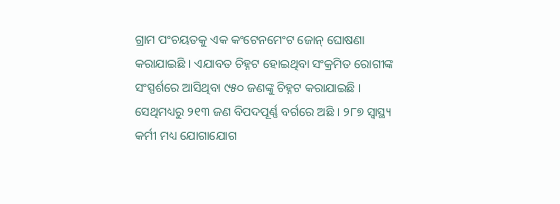ଗ୍ରାମ ପଂଚୟତକୁ ଏକ କଂଟେନମେଂଟ ଜୋନ୍ ଘୋଷଣା କରାଯାଇଛି । ଏଯାବତ ଚିହ୍ନଟ ହୋଇଥିବା ସଂକ୍ରମିତ ରୋଗୀଙ୍କ ସଂସ୍ପର୍ଶରେ ଆସିଥିବା ୯୫୦ ଜଣଙ୍କୁ ଚିହ୍ନଟ କରାଯାଇଛି । ସେଥିମଧ୍ୟରୁ ୨୧୩ ଜଣ ବିପଦପୂର୍ଣ୍ଣ ବର୍ଗରେ ଅଛି । ୨୮୭ ସ୍ୱାସ୍ଥ୍ୟ କର୍ମୀ ମଧ୍ୟ ଯୋଗାଯୋଗ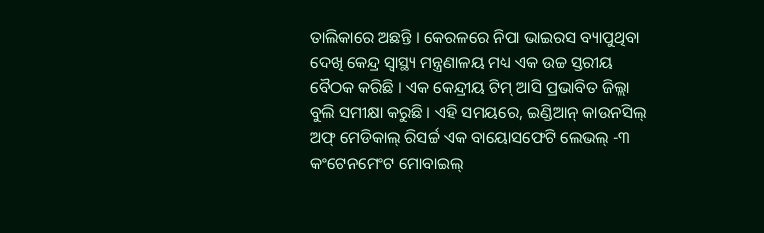ତାଲିକାରେ ଅଛନ୍ତି । କେରଳରେ ନିପା ଭାଇରସ ବ୍ୟାପୁଥିବା ଦେଖି କେନ୍ଦ୍ର ସ୍ୱାସ୍ଥ୍ୟ ମନ୍ତ୍ରଣାଳୟ ମଧ୍ୟ ଏକ ଉଚ୍ଚ ସ୍ତରୀୟ ବୈଠକ କରିଛି । ଏକ କେନ୍ଦ୍ରୀୟ ଟିମ୍ ଆସି ପ୍ରଭାବିତ ଜିଲ୍ଲା ବୁଲି ସମୀକ୍ଷା କରୁଛି । ଏହି ସମୟରେ, ଇଣ୍ଡିଆନ୍ କାଉନସିଲ୍ ଅଫ୍ ମେଡିକାଲ୍ ରିସର୍ଚ୍ଚ ଏକ ବାୟୋସଫେଟି ଲେଭଲ୍ -୩ କଂଟେନମେଂଟ ମୋବାଇଲ୍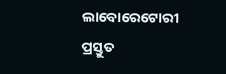ଲାବୋରେଟୋରୀ ପ୍ରସ୍ତୁତ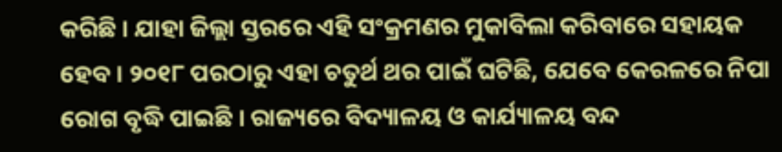କରିଛି । ଯାହା ଜିଲ୍ଲା ସ୍ତରରେ ଏହି ସଂକ୍ରମଣର ମୁକାବିଲା କରିବାରେ ସହାୟକ ହେବ । ୨୦୧୮ ପରଠାରୁ ଏହା ଚତୁର୍ଥ ଥର ପାଇଁ ଘଟିଛି, ଯେବେ କେରଳରେ ନିପା ରୋଗ ବୃଦ୍ଧି ପାଇଛି । ରାଜ୍ୟରେ ବିଦ୍ୟାଳୟ ଓ କାର୍ଯ୍ୟାଳୟ ବନ୍ଦ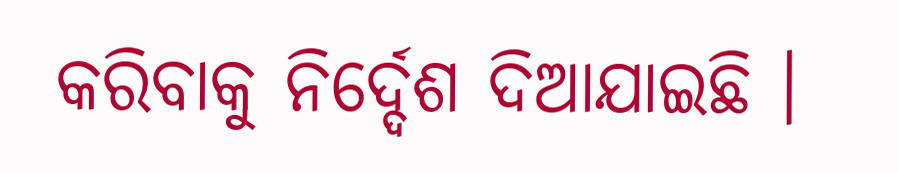କରିବାକୁ ନିର୍ଦ୍ଦେଶ ଦିଆଯାଇଛି ।